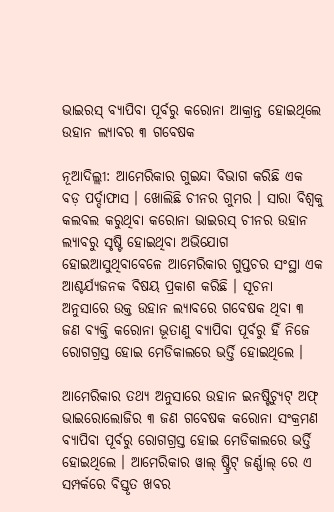ଭାଇରସ୍ ବ୍ୟାପିବା ପୂର୍ବରୁ କରୋନା ଆକ୍ରାନ୍ତ ହୋଇଥିଲେ ଉହାନ ଲ୍ୟାବର ୩ ଗବେଷକ

ନୂଆଦିଲ୍ଲୀ: ଆମେରିକାର ଗୁଇନ୍ଦା ବିଭାଗ କରିଛି ଏକ ବଡ଼ ପର୍ଦ୍ଦାଫାସ । ଖୋଲିଛି ଚୀନର ଗୁମର । ସାରା ବିଶ୍ୱକୁ କଲବଲ କରୁଥିବା କରୋନା ଭାଇରସ୍ ଚୀନର ଉହାନ ଲ୍ୟାବରୁ ସୃଷ୍ଟି ହୋଇଥିବା ଅଭିଯୋଗ ହୋଇଆସୁଥିବାବେଳେ ଆମେରିକାର ଗୁପ୍ତଚର ସଂସ୍ଥା ଏକ ଆଶ୍ଚର୍ଯ୍ୟଜନକ ବିଷୟ ପ୍ରକାଶ କରିଛି । ସୂଚନା ଅନୁସାରେ ଉକ୍ତ ଉହାନ ଲ୍ୟାବରେ ଗବେଷକ ଥିବା ୩ ଜଣ ବ୍ୟକ୍ତି କରୋନା ଭୂତାଣୁ ବ୍ୟାପିବା ପୂର୍ବରୁ ହିଁ ନିଜେ ରୋଗଗ୍ରସ୍ତ ହୋଇ ମେଡିକାଲରେ ଭର୍ତ୍ତି ହୋଇଥିଲେ ।

ଆମେରିକାର ତଥ୍ୟ ଅନୁସାରେ ଉହାନ ଇନଷ୍ଟିଚ୍ୟୁଟ୍ ଅଫ୍ ଭାଇରୋଲୋଜିର ୩ ଜଣ ଗବେଷକ କରୋନା ସଂକ୍ରମଣ ବ୍ୟାପିବା ପୂର୍ବରୁ ରୋଗଗ୍ରସ୍ତ ହୋଇ ମେଡିକାଲରେ ଭର୍ତ୍ତି ହୋଇଥିଲେ । ଆମେରିକାର ୱାଲ୍ ଷ୍ଟ୍ରିଟ୍ ଜର୍ଣ୍ଣାଲ୍ ରେ ଏ ସମ୍ପର୍କରେ ବିସ୍ତୃତ ଖବର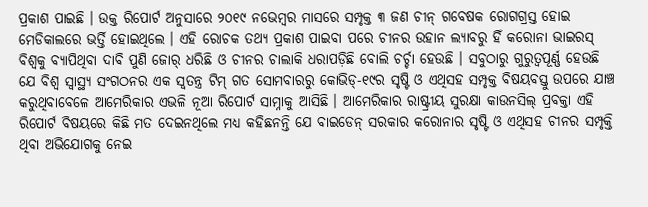ପ୍ରକାଶ ପାଇଛି । ଉକ୍ତ ରିପୋର୍ଟ ଅନୁସାରେ ୨୦୧୯ ନଭେମ୍ବର ମାସରେ ସମ୍ପୃକ୍ତ ୩ ଜଣ ଚୀନ୍ ଗବେଷକ ରୋଗଗ୍ରସ୍ତ ହୋଇ ମେଡିକାଲରେ ଭର୍ତ୍ତି ହୋଇଥିଲେ । ଏହି ରୋଚକ ତଥ୍ୟ ପ୍ରକାଶ ପାଇବା ପରେ ଚୀନର ଉହାନ ଲ୍ୟାବରୁ ହିଁ କରୋନା ଭାଇରସ୍ ବିଶ୍ୱକୁ ବ୍ୟାପିଥିବା ଦାବି ପୁଣି ଜୋର୍ ଧରିଛି ଓ ଚୀନର ଚାଲାକି ଧରାପଡ଼ିଛି ବୋଲି ଚର୍ଚ୍ଚା ହେଉଛି । ସବୁଠାରୁ ଗୁରୁତ୍ୱପୂର୍ଣ୍ଣ ହେଉଛି ଯେ ବିଶ୍ୱ ସ୍ୱାସ୍ଥ୍ୟ ସଂଗଠନର ଏକ ସ୍ୱତନ୍ତ୍ର ଟିମ୍ ଗତ ସୋମବାରରୁ କୋଭିଡ୍-୧୯ର ସୃଷ୍ଟି ଓ ଏଥିସହ ସମ୍ପୃକ୍ତ ବିଷୟବସ୍ତୁ ଉପରେ ଯାଞ୍ଚ କରୁଥିବାବେଳେ ଆମେରିକାର ଏଭଳି ନୂଆ ରିପୋର୍ଟ ସାମ୍ନାକୁ ଆସିଛି । ଆମେରିକାର ରାଷ୍ଟ୍ରୀୟ ସୁରକ୍ଷା କାଉନସିଲ୍ ପ୍ରବକ୍ତା ଏହି ରିପୋର୍ଟ ବିଷୟରେ କିଛି ମତ ଦେଇନଥିଲେ ମଧ୍ୟ କହିଛନନ୍ତି ଯେ ବାଇଡେନ୍ ସରକାର କରୋନାର ସୃଷ୍ଟି ଓ ଏଥିସହ ଚୀନର ସମ୍ପୃକ୍ତି ଥିବା ଅଭିଯୋଗକୁ ନେଇ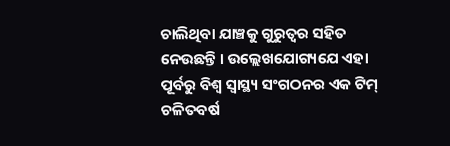ଚାଲିଥିବା ଯାଞ୍ଚକୁ ଗୁରୁତ୍ୱର ସହିତ ନେଉଛନ୍ତି । ଉଲ୍ଲେଖଯୋଗ୍ୟଯେ ଏହା ପୂର୍ବରୁ ବିଶ୍ୱ ସ୍ୱାସ୍ଥ୍ୟ ସଂଗଠନର ଏକ ଟିମ୍ ଚଳିତବର୍ଷ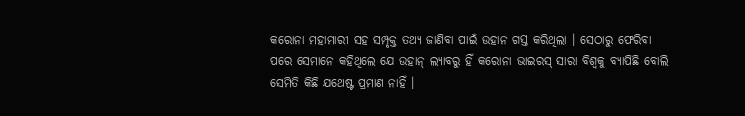କରୋନା ମହାମାରୀ ସହ ସମ୍ପୃକ୍ତ ତଥ୍ୟ ଜାଣିବା ପାଇଁ ଉହାନ ଗସ୍ତ କରିଥିଲା । ସେଠାରୁ ଫେରିବା ପରେ ସେମାନେ କହିଥିଲେ ଯେ ଉହାନ୍ ଲ୍ୟାବରୁ ହିଁ କରୋନା ଭାଇରସ୍ ସାରା ବିଶ୍ୱକୁ ବ୍ୟାପିଛି ବୋଲି ସେମିତି କିଛି ଯଥେଷ୍ଟ ପ୍ରମାଣ ନାହିଁ ।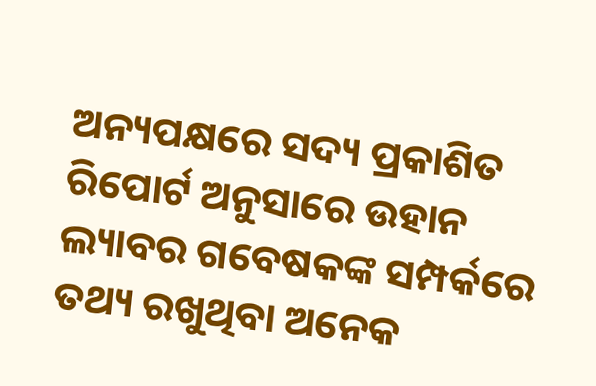ଅନ୍ୟପକ୍ଷରେ ସଦ୍ୟ ପ୍ରକାଶିତ ରିପୋର୍ଟ ଅନୁସାରେ ଉହାନ ଲ୍ୟାବର ଗବେଷକଙ୍କ ସମ୍ପର୍କରେ ତଥ୍ୟ ରଖୁଥିବା ଅନେକ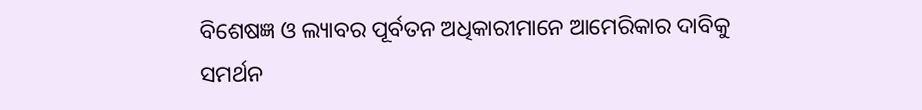ବିଶେଷଜ୍ଞ ଓ ଲ୍ୟାବର ପୂର୍ବତନ ଅଧିକାରୀମାନେ ଆମେରିକାର ଦାବିକୁ ସମର୍ଥନ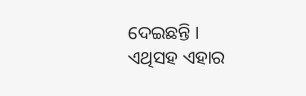ଦେଇଛନ୍ତି । ଏଥିସହ ଏହାର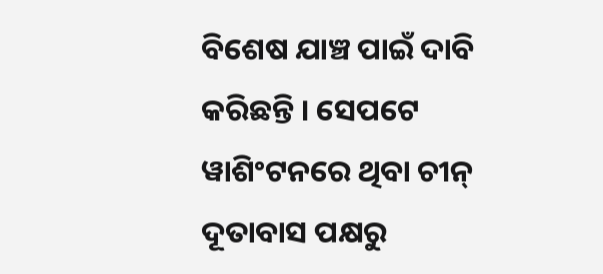ବିଶେଷ ଯାଞ୍ଚ ପାଇଁ ଦାବି କରିଛନ୍ତି । ସେପଟେ ୱାଶିଂଟନରେ ଥିବା ଚୀନ୍ ଦୂତାବାସ ପକ୍ଷରୁ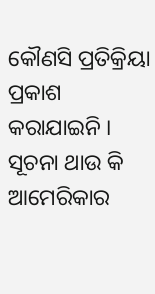କୌଣସି ପ୍ରତିକ୍ରିୟା ପ୍ରକାଶ କରାଯାଇନି । ସୂଚନା ଥାଉ କି ଆମେରିକାର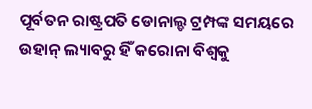ପୂର୍ବତନ ରାଷ୍ଟ୍ରପତି ଡୋନାଲ୍ଡ ଟ୍ରମ୍ପଙ୍କ ସମୟରେ ଉହାନ୍ ଲ୍ୟାବରୁ ହିଁ କରୋନା ବିଶ୍ୱକୁ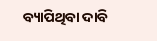ବ୍ୟାପିଥିବା ଦାବି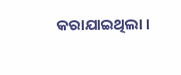କରାଯାଇଥିଲା ।